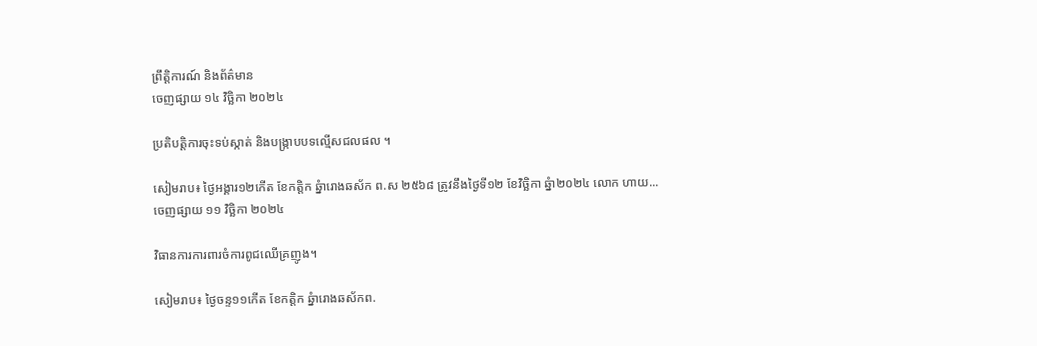ព្រឹត្តិការណ៍ និងព័ត៌មាន
ចេញផ្សាយ ១៤ វិច្ឆិកា ២០២៤

ប្រតិបត្តិការចុះទប់ស្កាត់ និងបង្រ្កាបបទល្មើសជលផល ។

សៀមរាប៖ ថ្ងៃអង្គារ១២កើត ខែកត្តិក ឆ្នំារោងឆស័ក ព.ស ២៥៦៨ ត្រូវនឹងថ្ងៃទី១២ ខែវិច្ឆិកា ឆ្នំា២០២៤ លោក ហាយ...
ចេញផ្សាយ ១១ វិច្ឆិកា ២០២៤

វិធានការការពារចំការពូជឈើគ្រញូង។

សៀមរាប៖ ថ្ងៃចន្ទ១១កើត ខែកត្តិក ឆ្នំារោងឆស័កព.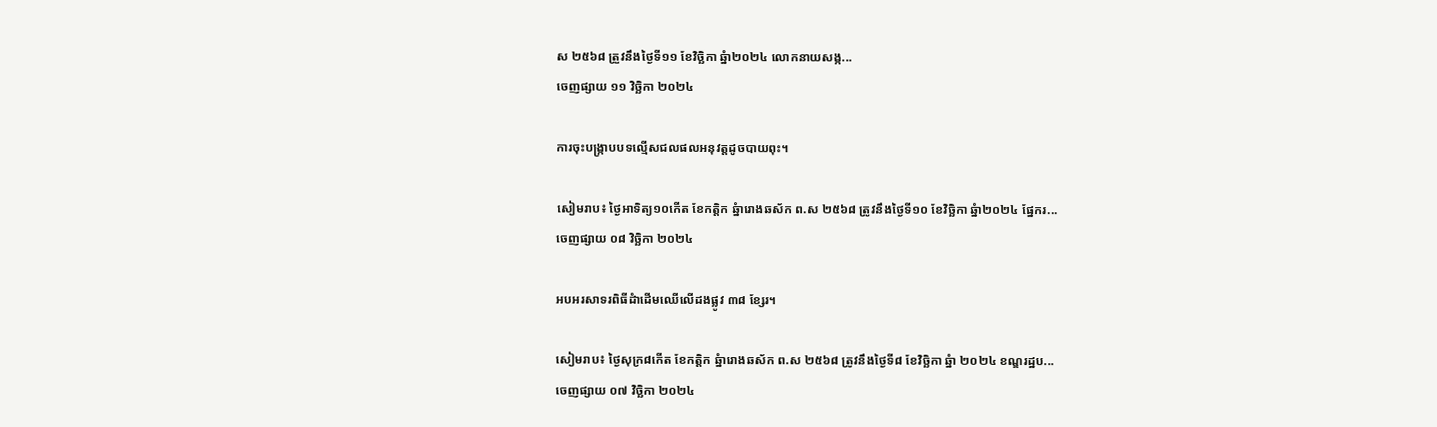ស ២៥៦៨ ត្រួវនឹងថ្ងៃទី១១ ខែវិច្ឆិកា ឆ្នំា២០២៤ លោកនាយសង្ក...
ចេញផ្សាយ ១១ វិច្ឆិកា ២០២៤

ការចុះបង្រ្កាបបទល្មើសជលផលអនុវត្តដូចបាយពុះ។

សៀមរាប៖ ថ្ងៃអាទិត្យ១០កើត ខែកត្តិក ឆ្នំារោងឆស័ក ព.ស ២៥៦៨ ត្រូវនឹងថ្ងៃទី១០ ខែវិច្ឆិកា ឆ្នំា២០២៤ ផ្នែករ...
ចេញផ្សាយ ០៨ វិច្ឆិកា ២០២៤

អបអរសាទរពិធីដំាដើមឈើលើដងផ្លូវ ៣៨ ខ្សែរ។

សៀមរាប៖ ថ្ងៃសុក្រ៨កើត ខែកត្តិក ឆ្នំារោងឆស័ក ព.ស ២៥៦៨ ត្រូវនឹងថ្ងៃទី៨ ខែវិច្ឆិកា ឆ្នំា ២០២៤ ខណ្ឌរដ្ឋប...
ចេញផ្សាយ ០៧ វិច្ឆិកា ២០២៤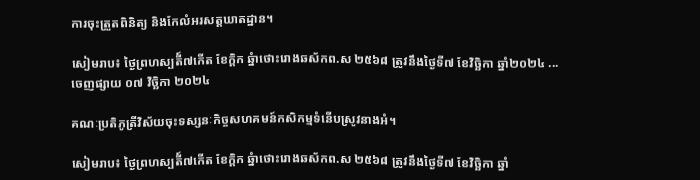ការចុះត្រួតពិនិត្យ និងកែលំអរសត្តឃាតដ្ឋាន។

សៀមរាប៖ ថ្ងៃព្រហស្បតី៍៧កើត ខែក្តិក ឆ្នំាថោះរោងឆស័កព.ស ២៥៦៨ ត្រូវនឹងថ្ងៃទី៧ ខែវិច្ឆិកា ឆ្នាំ២០២៤ ...
ចេញផ្សាយ ០៧ វិច្ឆិកា ២០២៤

គណៈប្រតិភូត្រីវិស័យចុះទស្សនៈកិច្ចសហគមន៍កសិកម្មទំនើបស្រូវនាងអំ។

សៀមរាប៖ ថ្ងៃព្រហស្បតី៍៧កើត ខែក្តិក ឆ្នំាថោះរោងឆស័កព.ស ២៥៦៨ ត្រូវនឹងថ្ងៃទី៧ ខែវិច្ឆិកា ឆ្នាំ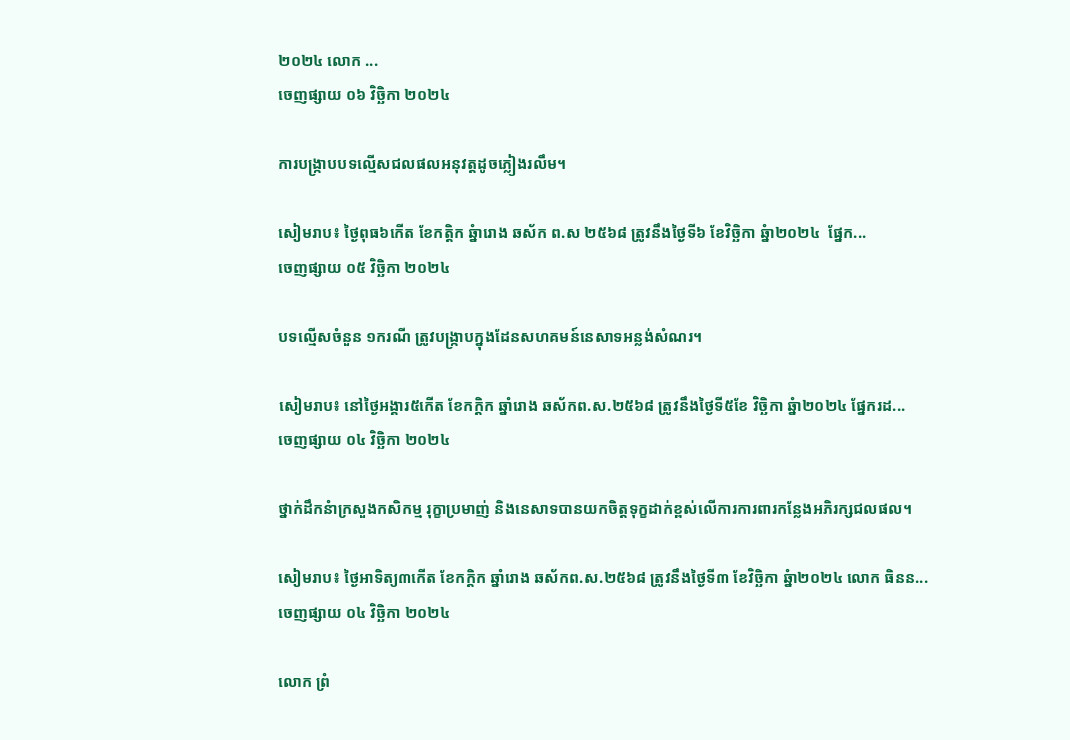២០២៤ លោក ...
ចេញផ្សាយ ០៦ វិច្ឆិកា ២០២៤

ការបង្រ្កាបបទល្មើសជលផលអនុវត្តដូចភ្លៀងរលឹម។

សៀមរាប៖ ថ្ងៃពុធ៦កើត ខែកត្តិក ឆ្នំារោង ឆស័ក ព.ស ២៥៦៨ ត្រូវនឹងថ្ងៃទី៦ ខែវិច្ឆិកា ឆ្នំា២០២៤  ផ្នែក...
ចេញផ្សាយ ០៥ វិច្ឆិកា ២០២៤

បទល្មើសចំនួន ១ករណី ត្រូវបង្ក្រាបក្នុងដែនសហគមន៍នេសាទអន្លង់សំណរ។

សៀមរាប៖ នៅថ្ងៃអង្គារ៥កើត ខែកក្ដិក ឆ្នាំរោង ឆស័កព.ស.២៥៦៨ ត្រូវនឹងថ្ងៃទី៥ខែ វិច្ឆិកា ឆ្នំា២០២៤ ផ្នែករដ...
ចេញផ្សាយ ០៤ វិច្ឆិកា ២០២៤

ថ្នាក់ដឹកនំាក្រសួងកសិកម្ម រុក្ខាប្រមាញ់ និងនេសាទបានយកចិត្តទុក្ខដាក់ខ្ពស់លើការការពារកន្លែងអភិរក្សជលផល។

សៀមរាប៖ ថ្ងៃអាទិត្យ៣កើត ខែកក្ដិក ឆ្នាំរោង ឆស័កព.ស.២៥៦៨ ត្រូវនឹងថ្ងៃទី៣ ខែវិច្ឆិកា ឆ្នំា២០២៤ លោក ធិនន...
ចេញផ្សាយ ០៤ វិច្ឆិកា ២០២៤

លោក ព្រំ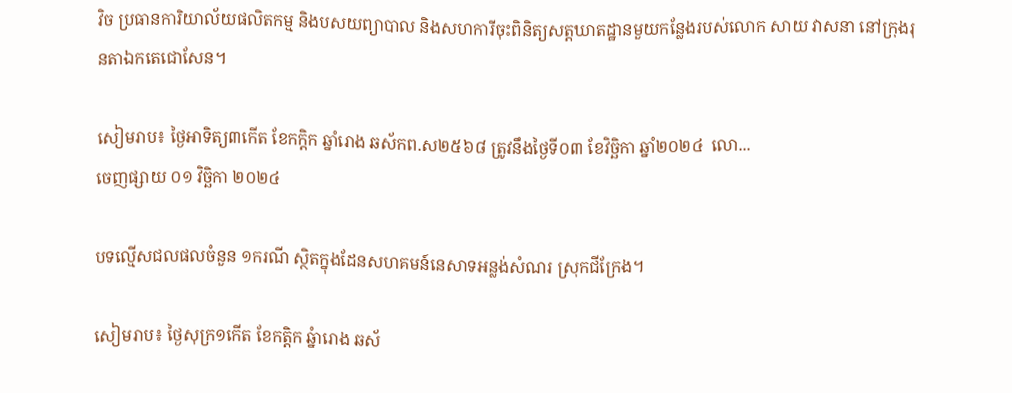វិច ប្រធានការិយាល័យផលិតកម្ម និងបសយព្យាបាល និងសហការីចុះពិនិត្យសត្តឃាតដ្ឋានមួយកន្លែងរបស់លោក សាយ វាសនា នៅក្រុងរុនតាឯកតេជោសែន។

សៀមរាប៖ ថ្ងៃអាទិត្យ៣កើត ខែកក្ដិក ឆ្នាំរោង ឆស័កព.ស២៥៦៨ ត្រូវនឹងថ្ងៃទី០៣ ខែវិច្ឆិកា ឆ្នាំ២០២៤  លោ...
ចេញផ្សាយ ០១ វិច្ឆិកា ២០២៤

បទល្មើសជលផលចំនួន ១ករណី ស្ថិតក្នុងដែនសហគមន៍នេសាទអន្លង់សំណរ ស្រុកជីក្រែង។

សៀមរាប៖ ថ្ងៃសុក្រ១កើត ខែកត្តិក ឆ្នំារោង ឆស័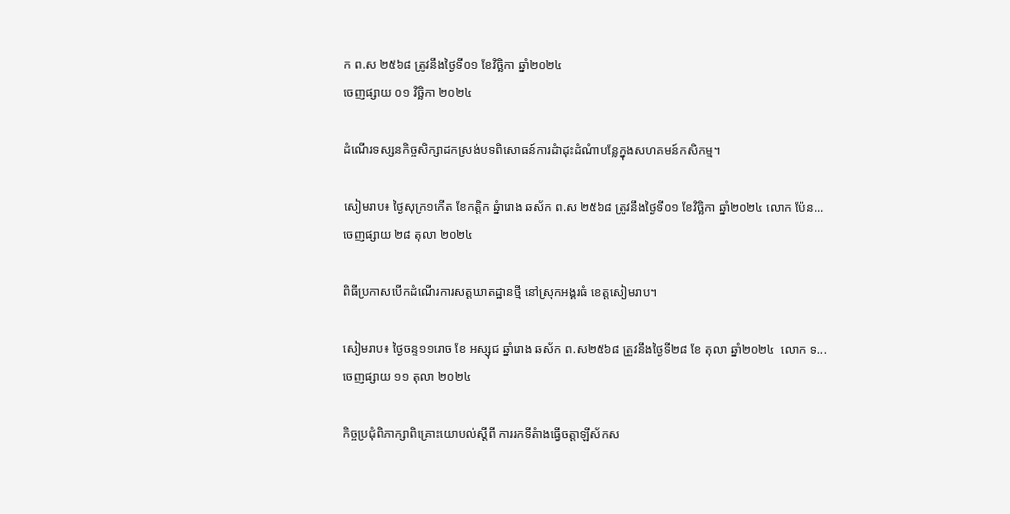ក ព.ស ២៥៦៨ ត្រូវនឹងថ្ងៃទី០១ ខែវិច្ឆិកា ឆ្នាំ២០២៤
ចេញផ្សាយ ០១ វិច្ឆិកា ២០២៤

ដំណើរទស្សនកិច្ចសិក្សាដកស្រង់បទពិសោធន៍ការដំាដុះដំណំាបន្លែក្នុងសហគមន៍កសិកម្ម។

សៀមរាប៖ ថ្ងៃសុក្រ១កើត ខែកត្តិក ឆ្នំារោង ឆស័ក ព.ស ២៥៦៨ ត្រូវនឹងថ្ងៃទី០១ ខែវិច្ឆិកា ឆ្នាំ២០២៤ លោក ប៉ែន...
ចេញផ្សាយ ២៨ តុលា ២០២៤

ពិធីប្រកាសបើកដំណើរការសត្តឃាតដ្ឋានថ្មី នៅស្រុកអង្គរធំ ខេត្តសៀមរាប។

សៀមរាប៖ ថ្ងៃចន្ទ១១រោច ខែ អស្សុជ ឆ្នាំរោង ឆស័ក ព.ស២៥៦៨ ត្រួវនឹងថ្ងៃទី២៨ ខែ តុលា ឆ្នាំ២០២៤  លោក ទ...
ចេញផ្សាយ ១១ តុលា ២០២៤

កិច្ចប្រជុំពិភាក្សាពិគ្រោះយោបល់ស្ដីពី ការរកទីតំាងធ្វើចត្តាឡីស័កស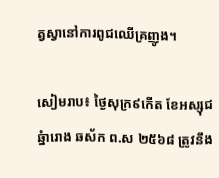ត្វស្វានៅការពូជឈើគ្រញូង។

សៀមរាប៖ ថ្ងៃសុក្រ៩កើត ខែអស្សុជ ឆ្នំារោង ឆស័ក ព.ស ២៥៦៨ ត្រូវនឹង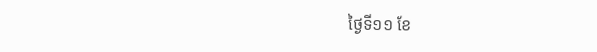ថ្ងៃទី១១ ខែ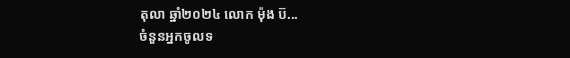តុលា ឆ្នាំ២០២៤ លោក ម៉ុង ប៊...
ចំនួនអ្នកចូលទ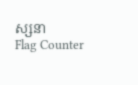ស្សនា
Flag Counter